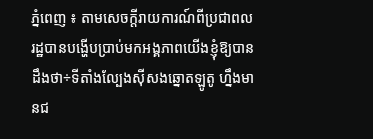ភ្នំពេញ ៖ តាមសេចក្តីរាយការណ៍ពីប្រជាពលរដ្ឋបានបង្ហើបប្រាប់មកអង្គភាពយើងខ្ញុំឱ្យបានដឹងថា÷ទីតាំងល្បែងសុីសងឆ្នោតឡូតូ ហ្នឹងមានជ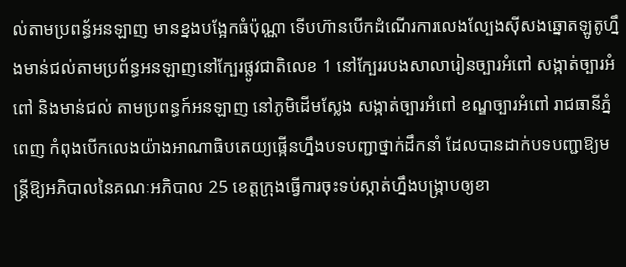ល់តាមប្រពន្ធ័អនឡាញ មានខ្នងបង្អែកធំប៉ុណ្ណា ទើបហ៊ានបើកដំណើរការលេងល្បែងស៊ីសងឆ្នោតឡូតូហ្នឹងមាន់ជល់តាមប្រព័ន្ធអនឡាញនៅក្បែរផ្លូវជាតិលេខ 1 នៅក្បែររបងសាលារៀនច្បារអំពៅ សង្កាត់ច្បារអំពៅ និងមាន់ជល់ តាមប្រពន្ធក៍អនឡាញ នៅភូមិដើមស្លែង សង្កាត់ច្បារអំពៅ ខណ្ឌច្បារអំពៅ រាជធានីភ្នំពេញ កំពុងបើកលេងយ៉ាងអាណាធិបតេយ្យផ្កើនហ្នឹងបទបញ្ជាថ្នាក់ដឹកនាំ ដែលបានដាក់បទបញ្ជាឱ្យមន្ត្រីឱ្យអភិបាលនៃគណៈអភិបាល 25 ខេត្តក្រុងធ្វើការចុះទប់ស្កាត់ហ្នឹងបង្ក្រាបឲ្យខា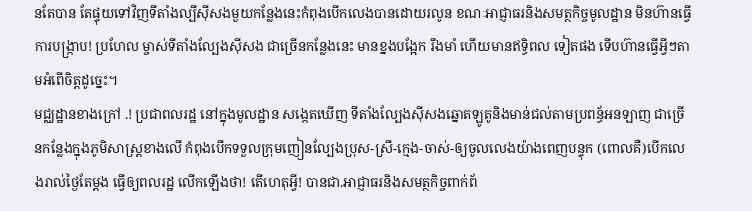នតែបាន តែផ្ទុយទៅវិញទីតាំងល្បីស៊ីសងមួយកន្លែងនេះកំពុងបើកលេងបានដោយរលូន ខណៈអាជ្ញាធរនិងសមត្ថកិច្ចមូលដ្ឋាន មិនហ៊ានធ្វើការបង្រ្កាប! ប្រហែល ម្ចាស់ទីតាំងល្បែងសុីសង ជាច្រើនកន្លែងនេះ មានខ្នងបង្អែក រឹងមាំ ហើយមានឥទ្ធិពល ទៀតផង ទើបហ៊ានធ្វើអ្វីៗតាមអំពើចិត្តដូច្នេះ។
មជ្ឈដ្ឋានខាងក្រៅ .! ប្រជាពលរដ្ឋ នៅក្នុងមូលដ្ឋាន សង្កេតឃើញ ទីតាំងល្បែងសុីសងឆ្នោតឡូតូនិងមាន់ជល់តាមប្រពន្ធ័អនឡាញ ជាច្រើនកន្លែងក្នុងភូមិសាស្រ្តខាងលើ កំពុងបើកទទួលក្រុមញៀនល្បែងប្រុស-ស្រី-ក្មេង-ចាស់-ឲ្យចូលលេងយ៉ាងពេញបន្ទុក (ពោលគឺ)បើកលេងរាល់ថ្ងៃតែម្តង ធ្វើឲ្យពលរដ្ឋ លើកឡើងថា! តើហេតុអ្វី! បានជា.អាជ្ញាធរនិងសមត្ថកិច្ចពាក់ព័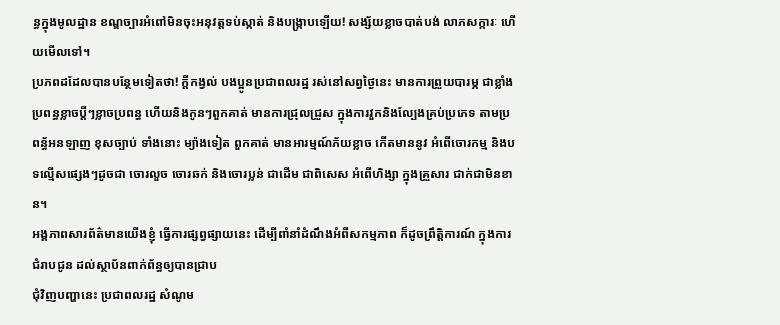ន្ធក្នុងមូលដ្ឋាន ខណ្ឌច្បារអំពៅមិនចុះអនុវត្តទប់ស្កាត់ និងបង្ក្រាបឡើយ! សង្ស័យខ្លាចបាត់បង់ លាភសក្ការៈ ហើយមើលទៅ។
ប្រភពដដែលបានបន្ថែមទៀតថា! ក្តីកង្វល់ បងប្អូនប្រជាពលរដ្ឋ រស់នៅសព្វថ្ងៃនេះ មានការព្រួយបារម្ភ ជាខ្លាំង ប្រពន្ធខ្លាចប្ដីៗខ្លាចប្រពន្ធ ហើយនិងកូនៗពួកគាត់ មានការជ្រុលជ្រួស ក្នុងការវួកនិងល្បែងគ្រប់ប្រភេទ តាមប្រពន្ធ័អនឡាញ ខុសច្បាប់ ទាំងនោះ ម្យ៉ាងទៀត ពួកគាត់ មានអារម្មណ៍ភ័យខ្លាច កើតមាននូវ អំពើចោរកម្ម និងបទល្មើសផ្សេងៗដូចជា ចោរលួច ចោរឆក់ និងចោរប្លន់ ជាដើម ជាពិសេស អំពើហិង្សា ក្នុងគ្រួសារ ជាក់ជាមិនខាន។
អង្គភាពសារព័ត៌មានយើងខ្ញុំ ធ្វើការផ្សព្វផ្សាយនេះ ដើម្បីពាំនាំដំណឹងអំពីសកម្មភាព ក៏ដូចព្រឹត្តិការណ៍ ក្នុងការជំរាបជូន ដល់ស្ថាប័នពាក់ព័ន្ធឲ្យបានជ្រាប
ជុំវិញបញ្ហានេះ ប្រជាពលរដ្ឋ សំណូម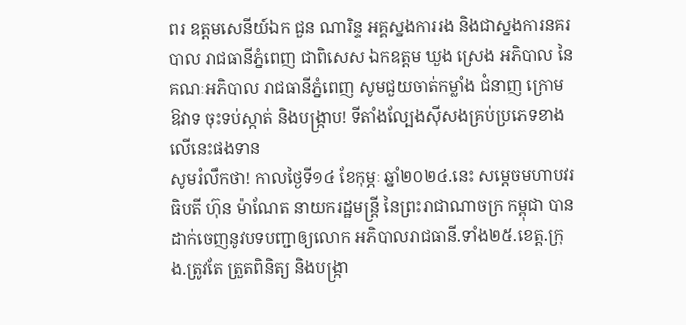ពរ ឧត្តមសេនីយ៍ឯក ជួន ណារិន្ទ អគ្គស្នងការរង និងជាស្នងការនគរបាល រាជធានីភ្នំពេញ ជាពិសេស ឯកឧត្តម ឃួង ស្រេង អភិបាល នៃគណៈអភិបាល រាជធានីភ្នំពេញ សូមជួយចាត់កម្លាំង ជំនាញ ក្រោមឱវាទ ចុះទប់ស្កាត់ និងបង្ក្រាប! ទីតាំងល្បែងសុីសងគ្រប់ប្រភេទខាងលើនេះផងទាន
សូមរំលឹកថា! កាលថ្ងៃទី១៤ ខែកុម្ភៈ ឆ្នាំ២០២៤.នេះ សម្តេចមហាបវរធិបតី ហ៊ុន ម៉ាណែត នាយករដ្ឋមន្ត្រី នៃព្រះរាជាណាចក្រ កម្ពុជា បានដាក់ចេញនូវបទបញ្ជាឲ្យលោក អភិបាលរាជធានី.ទាំង២៥.ខេត្ត.ក្រុង.ត្រូវតែ ត្រួតពិនិត្យ និងបង្រ្កា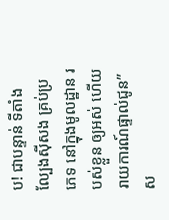ប! ជាបន្ទាន់ ទីតាំងល្បែងសុីសង គ្រប់ប្រភេទ នៅក្នុងមូលដ្ឋាន របស់ខ្លួន ឲ្យអស់ ហើយរាយការណ៍ផ្ទាល់ជូន”ស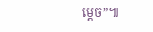ម្តេច”៕